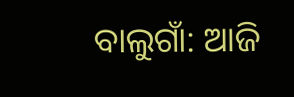ବାଲୁଗାଁ: ଆଜି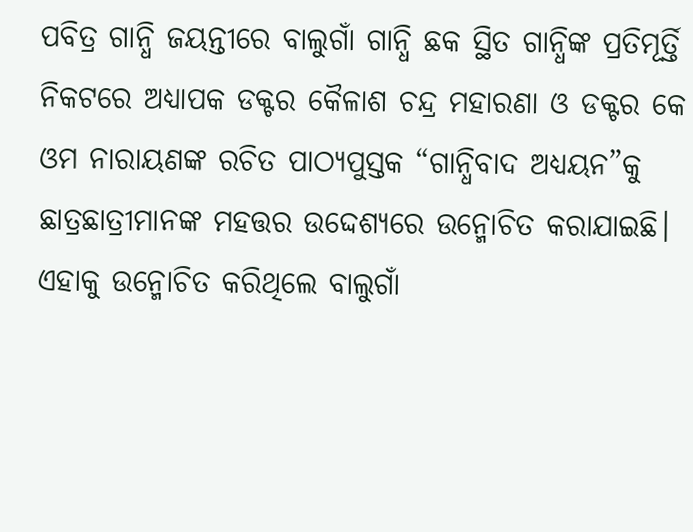ପବିତ୍ର ଗାନ୍ଧି ଜୟନ୍ତୀରେ ବାଲୁଗାଁ ଗାନ୍ଧି ଛକ ସ୍ଥିତ ଗାନ୍ଧିଙ୍କ ପ୍ରତିମୂର୍ତ୍ତି ନିକଟରେ ଅଧ୍ୟାପକ ଡକ୍ଟର କୈଳାଶ ଚନ୍ଦ୍ର ମହାରଣା ଓ ଡକ୍ଟର କେ ଓମ ନାରାୟଣଙ୍କ ରଚିତ ପାଠ୍ୟପୁସ୍ତକ “ଗାନ୍ଧିବାଦ ଅଧ୍ୟୟନ”କୁ ଛାତ୍ରଛାତ୍ରୀମାନଙ୍କ ମହତ୍ତର ଉଦ୍ଦେଶ୍ୟରେ ଉନ୍ମୋଚିତ କରାଯାଇଛି। ଏହାକୁ ଉନ୍ମୋଚିତ କରିଥିଲେ ବାଲୁଗାଁ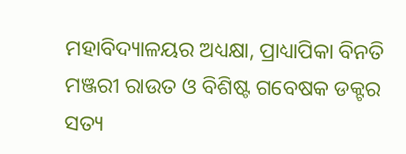ମହାବିଦ୍ୟାଳୟର ଅଧ୍ୟକ୍ଷା, ପ୍ରାଧ୍ୟାପିକା ବିନତି ମଞ୍ଜରୀ ରାଉତ ଓ ବିଶିଷ୍ଟ ଗବେଷକ ଡକ୍ଟର ସତ୍ୟ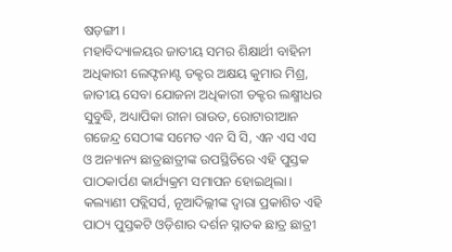ଷଡ଼ଙ୍ଗୀ।
ମହାବିଦ୍ୟାଳୟର ଜାତୀୟ ସମର ଶିକ୍ଷାର୍ଥୀ ବାହିନୀ ଅଧିକାରୀ ଲେଫ୍ଟନାଣ୍ଟ ଡକ୍ଟର ଅକ୍ଷୟ କୁମାର ମିଶ୍ର, ଜାତୀୟ ସେବା ଯୋଜନା ଅଧିକାରୀ ଡକ୍ଟର ଲକ୍ଷ୍ମୀଧର ସୁବୁଦ୍ଧି, ଅଧ୍ୟାପିକା ରୀନା ରାଉତ, ରୋଟାରୀଆନ ଗଜେନ୍ଦ୍ର ସେଠୀଙ୍କ ସମେତ ଏନ ସି ସି, ଏନ ଏସ ଏସ ଓ ଅନ୍ୟାନ୍ୟ ଛାତ୍ରଛାତ୍ରୀଙ୍କ ଉପସ୍ଥିତିରେ ଏହି ପୁସ୍ତକ ପାଠକାର୍ପଣ କାର୍ଯ୍ୟକ୍ରମ ସମାପନ ହୋଇଥିଲା।
କଲ୍ୟାଣୀ ପବ୍ଲିସର୍ସ, ନୂଆଦିଲ୍ଲୀଙ୍କ ଦ୍ୱାରା ପ୍ରକାଶିତ ଏହି ପାଠ୍ୟ ପୁସ୍ତକଟି ଓଡ଼ିଶାର ଦର୍ଶନ ସ୍ନାତକ ଛାତ୍ର ଛାତ୍ରୀ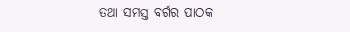ତଥା ସମସ୍ତ ବର୍ଗର ପାଠକ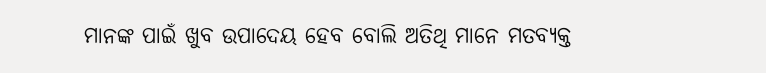ମାନଙ୍କ ପାଇଁ ଖୁବ ଉପାଦେୟ ହେବ ବୋଲି ଅତିଥି ମାନେ ମତବ୍ୟକ୍ତ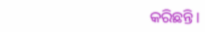କରିଛନ୍ତି।